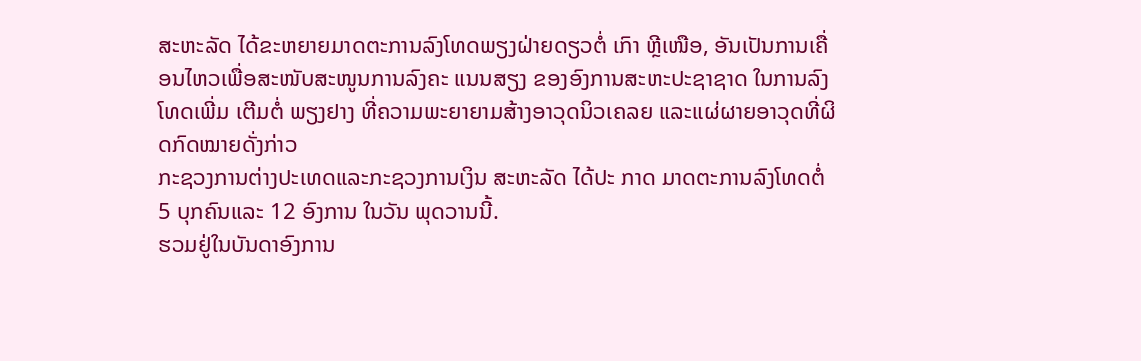ສະຫະລັດ ໄດ້ຂະຫຍາຍມາດຕະການລົງໂທດພຽງຝ່າຍດຽວຕໍ່ ເກົາ ຫຼີເໜືອ, ອັນເປັນການເຄື່ອນໄຫວເພື່ອສະໜັບສະໜູນການລົງຄະ ແນນສຽງ ຂອງອົງການສະຫະປະຊາຊາດ ໃນການລົງໂທດເພີ່ມ ເຕີມຕໍ່ ພຽງຢາງ ທີ່ຄວາມພະຍາຍາມສ້າງອາວຸດນິວເຄລຍ ແລະແຜ່ຜາຍອາວຸດທີ່ຜິດກົດໝາຍດັ່ງກ່າວ
ກະຊວງການຕ່າງປະເທດແລະກະຊວງການເງິນ ສະຫະລັດ ໄດ້ປະ ກາດ ມາດຕະການລົງໂທດຕໍ່ 5 ບຸກຄົນແລະ 12 ອົງການ ໃນວັນ ພຸດວານນີ້.
ຮວມຢູ່ໃນບັນດາອົງການ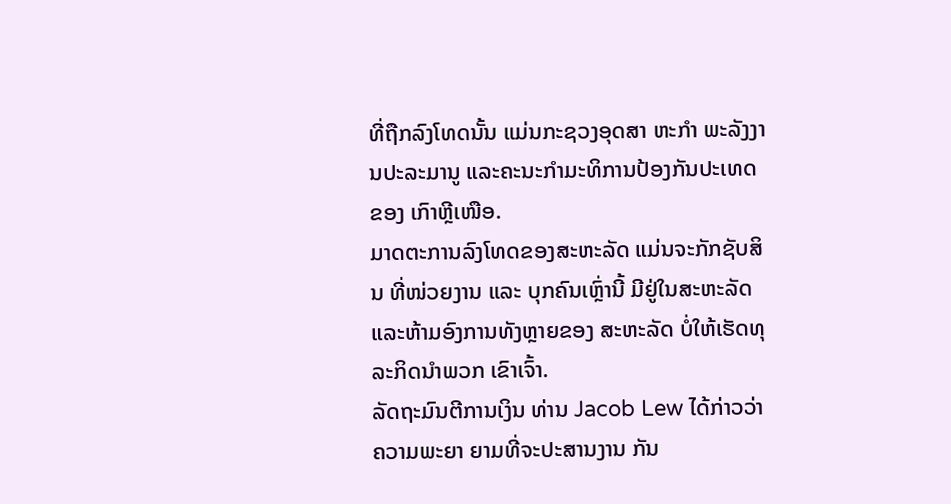ທີ່ຖືກລົງໂທດນັ້ນ ແມ່ນກະຊວງອຸດສາ ຫະກຳ ພະລັງງານປະລະມານູ ແລະຄະນະກຳມະທິການປ້ອງກັນປະເທດຂອງ ເກົາຫຼີເໜືອ.
ມາດຕະການລົງໂທດຂອງສະຫະລັດ ແມ່ນຈະກັກຊັບສິນ ທີ່ໜ່ວຍງານ ແລະ ບຸກຄົນເຫຼົ່ານີ້ ມີຢູ່ໃນສະຫະລັດ ແລະຫ້າມອົງການທັງຫຼາຍຂອງ ສະຫະລັດ ບໍ່ໃຫ້ເຮັດທຸລະກິດນຳພວກ ເຂົາເຈົ້າ.
ລັດຖະມົນຕີການເງິນ ທ່ານ Jacob Lew ໄດ້ກ່າວວ່າ ຄວາມພະຍາ ຍາມທີ່ຈະປະສານງານ ກັນ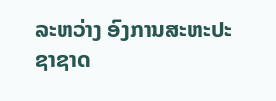ລະຫວ່າງ ອົງການສະຫະປະຊາຊາດ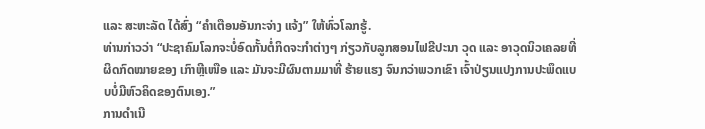ແລະ ສະຫະລັດ ໄດ້ສົ່ງ “ຄຳເຕືອນອັນກະຈ່າງ ແຈ້ງ” ໃຫ້ທົ່ວໂລກຮູ້.
ທ່ານກ່າວວ່າ “ປະຊາຄົມໂລກຈະບໍ່ອົດກັ້ນຕໍ່ກິດຈະກຳຕ່າງໆ ກ່ຽວກັບລູກສອນໄຟຂີປະນາ ວຸດ ແລະ ອາວຸດນິວເຄລຍທີ່ຜິດກົດໝາຍຂອງ ເກົາຫຼີເໜືອ ແລະ ມັນຈະມີຜົນຕາມມາທີ່ ຮ້າຍແຮງ ຈົນກວ່າພວກເຂົາ ເຈົ້າປ່ຽນແປງການປະພຶດແບບບໍ່ມີຫົວຄິດຂອງຕົນເອງ.”
ການດຳເນີ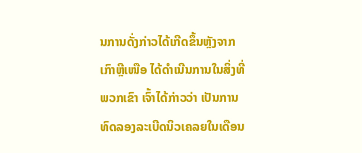ນການດັ່ງກ່າວໄດ້ເກີດຂຶ້ນຫຼັງຈາກ ເກົາຫຼີເໜືອ ໄດ້ດຳເນີນການໃນສິ່ງທີ່ພວກເຂົາ ເຈົ້າໄດ້ກ່າວວ່າ ເປັນການທົດລອງລະເບີດນິວເຄລຍໃນເດືອນ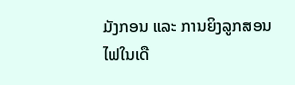ມັງກອນ ແລະ ການຍິງລູກສອນໄຟໃນເດື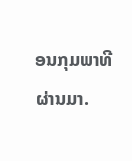ອນກຸມພາທີຜ່ານມາ.